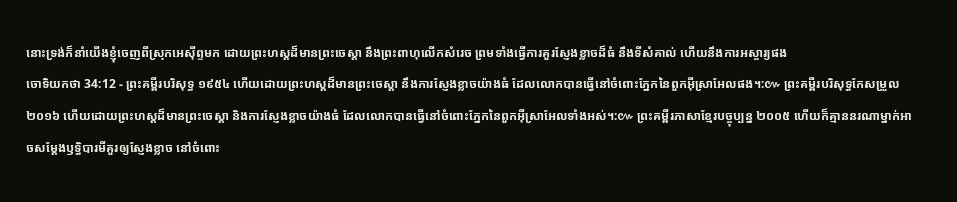នោះទ្រង់ក៏នាំយើងខ្ញុំចេញពីស្រុកអេស៊ីព្ទមក ដោយព្រះហស្តដ៏មានព្រះចេស្តា នឹងព្រះពាហុលើកសំរេច ព្រមទាំងធ្វើការគួរស្ញែងខ្លាចដ៏ធំ នឹងទីសំគាល់ ហើយនឹងការអស្ចារ្យផង
ចោទិយកថា 34:12 - ព្រះគម្ពីរបរិសុទ្ធ ១៩៥៤ ហើយដោយព្រះហស្តដ៏មានព្រះចេស្តា នឹងការស្ញែងខ្លាចយ៉ាងធំ ដែលលោកបានធ្វើនៅចំពោះភ្នែកនៃពួកអ៊ីស្រាអែលផង។:៚ ព្រះគម្ពីរបរិសុទ្ធកែសម្រួល ២០១៦ ហើយដោយព្រះហស្តដ៏មានព្រះចេស្តា និងការស្ញែងខ្លាចយ៉ាងធំ ដែលលោកបានធ្វើនៅចំពោះភ្នែកនៃពួកអ៊ីស្រាអែលទាំងអស់។:៚ ព្រះគម្ពីរភាសាខ្មែរបច្ចុប្បន្ន ២០០៥ ហើយក៏គ្មាននរណាម្នាក់អាចសម្តែងឫទ្ធិបារមីគួរឲ្យស្ញែងខ្លាច នៅចំពោះ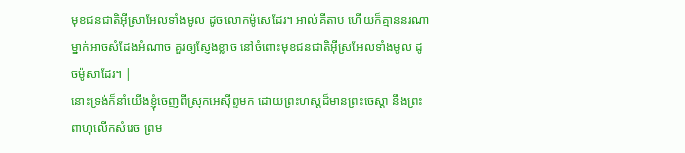មុខជនជាតិអ៊ីស្រាអែលទាំងមូល ដូចលោកម៉ូសេដែរ។ អាល់គីតាប ហើយក៏គ្មាននរណាម្នាក់អាចសំដែងអំណាច គួរឲ្យស្ញែងខ្លាច នៅចំពោះមុខជនជាតិអ៊ីស្រអែលទាំងមូល ដូចម៉ូសាដែរ។ |
នោះទ្រង់ក៏នាំយើងខ្ញុំចេញពីស្រុកអេស៊ីព្ទមក ដោយព្រះហស្តដ៏មានព្រះចេស្តា នឹងព្រះពាហុលើកសំរេច ព្រម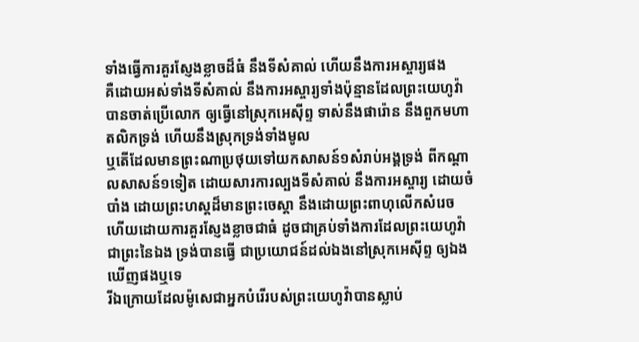ទាំងធ្វើការគួរស្ញែងខ្លាចដ៏ធំ នឹងទីសំគាល់ ហើយនឹងការអស្ចារ្យផង
គឺដោយអស់ទាំងទីសំគាល់ នឹងការអស្ចារ្យទាំងប៉ុន្មានដែលព្រះយេហូវ៉ាបានចាត់ប្រើលោក ឲ្យធ្វើនៅស្រុកអេស៊ីព្ទ ទាស់នឹងផារ៉ោន នឹងពួកមហាតលិកទ្រង់ ហើយនឹងស្រុកទ្រង់ទាំងមូល
ឬតើដែលមានព្រះណាប្រថុយទៅយកសាសន៍១សំរាប់អង្គទ្រង់ ពីកណ្តាលសាសន៍១ទៀត ដោយសារការល្បងទីសំគាល់ នឹងការអស្ចារ្យ ដោយចំបាំង ដោយព្រះហស្តដ៏មានព្រះចេស្តា នឹងដោយព្រះពាហុលើកសំរេច ហើយដោយការគួរស្ញែងខ្លាចជាធំ ដូចជាគ្រប់ទាំងការដែលព្រះយេហូវ៉ាជាព្រះនៃឯង ទ្រង់បានធ្វើ ជាប្រយោជន៍ដល់ឯងនៅស្រុកអេស៊ីព្ទ ឲ្យឯងឃើញផងឬទេ
រីឯក្រោយដែលម៉ូសេជាអ្នកបំរើរបស់ព្រះយេហូវ៉ាបានស្លាប់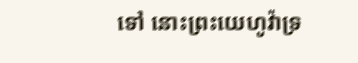ទៅ នោះព្រះយេហូវ៉ាទ្រ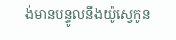ង់មានបន្ទូលនឹងយ៉ូស្វេកូន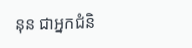នុន ជាអ្នកជំនិ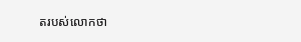តរបស់លោកថា